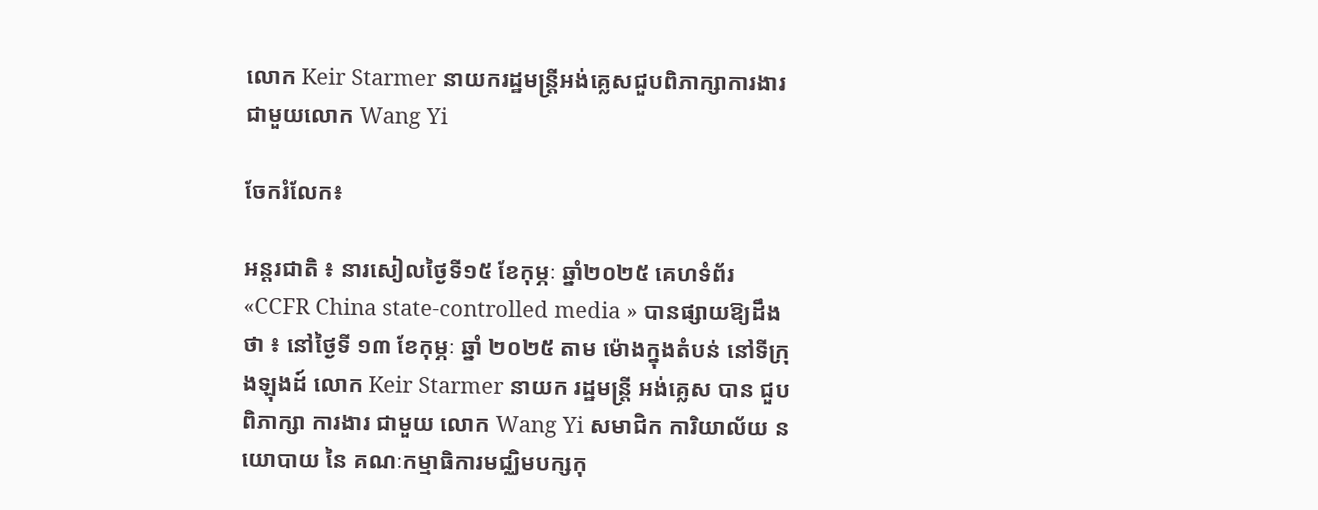លោក Keir Starmer នាយករដ្ឋមន្ត្រីអង់គ្លេសជួបពិភាក្សាការងារជាមួយលោក Wang Yi

ចែករំលែក៖

អន្តរជាតិ ៖ នារសៀលថ្ងៃទី១៥ ខែកុម្ភៈ ឆ្នាំ២០២៥ គេហទំព័រ «CCFR China state-controlled media » បានផ្សាយឱ្យដឹងថា ៖ នៅថ្ងៃទី ១៣ ខែកុម្ភៈ ឆ្នាំ ២០២៥ តាម ម៉ោងក្នុងតំបន់ នៅទីក្រុងឡុងដ៍ លោក Keir Starmer នាយក រដ្ឋមន្ត្រី អង់គ្លេស បាន ជួបពិភាក្សា ការងារ ជាមួយ លោក Wang Yi សមាជិក ការិយាល័យ នយោបាយ នៃ គណៈកម្មាធិការមជ្ឈិមបក្សកុ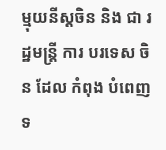ម្មុយនីស្តចិន និង ជា រដ្ឋមន្ត្រី ការ បរទេស ចិន ដែល កំពុង បំពេញទ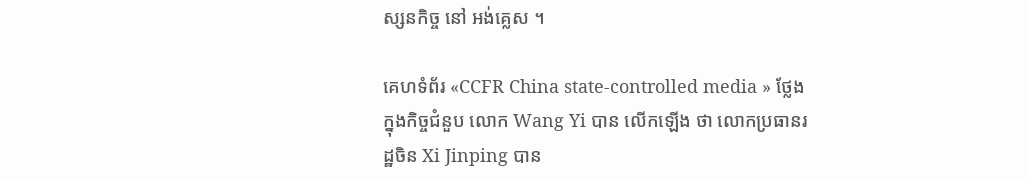ស្សនកិច្ច នៅ អង់គ្លេស ។

គេហទំព័រ «CCFR China state-controlled media » ថ្លែងក្នុងកិច្ចជំនួប លោក Wang Yi បាន លើកឡើង ថា លោកប្រធានរដ្ឋចិន Xi Jinping បាន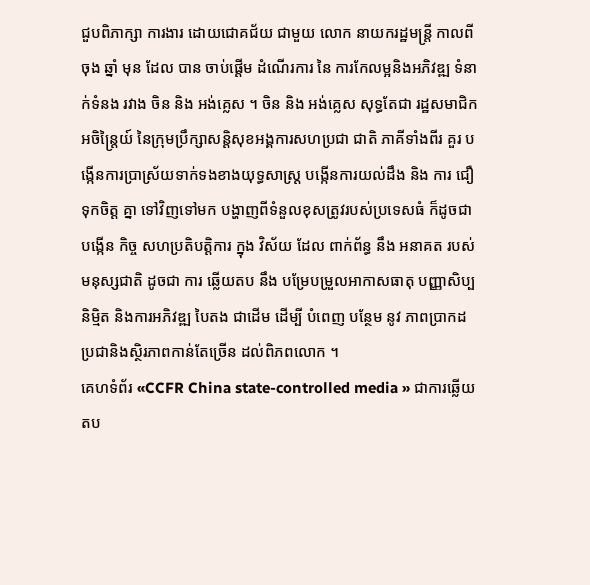ជួបពិភាក្សា ការងារ ដោយជោគជ័យ ជាមួយ លោក នាយករដ្ឋមន្ត្រី កាលពីចុង ឆ្នាំ មុន ដែល បាន ចាប់ផ្តើម ដំណើរការ នៃ ការកែលម្អនិងអភិវឌ្ឍ ទំនាក់ទំនង រវាង ចិន និង អង់គ្លេស ។ ចិន និង អង់គ្លេស សុទ្ធតែជា រដ្ឋសមាជិកអចិន្ត្រៃយ៍ នៃក្រុមប្រឹក្សាសន្តិសុខអង្គការសហប្រជា ជាតិ ភាគីទាំងពីរ គួរ បង្កើនការប្រាស្រ័យទាក់ទងខាងយុទ្ធសាស្ត្រ បង្កើនការយល់ដឹង និង ការ ជឿ ទុកចិត្ត គ្នា ទៅវិញទៅមក បង្ហាញពីទំនួលខុសត្រូវរបស់ប្រទេសធំ ក៏ដូចជា បង្កើន កិច្ច សហប្រតិបត្តិការ ក្នុង វិស័យ ដែល ពាក់ព័ន្ធ នឹង អនាគត របស់មនុស្សជាតិ ដូចជា ការ ឆ្លើយតប នឹង បម្រែបម្រួលអាកាសធាតុ បញ្ញាសិប្បនិម្មិត និងការអភិវឌ្ឍ បៃតង ជាដើម ដើម្បី បំពេញ បន្ថែម នូវ ភាពប្រាកដប្រជានិងស្ថិរភាពកាន់តែច្រើន ដល់ពិភពលោក ។
គេហទំព័រ «CCFR China state-controlled media » ជាការឆ្លើយតប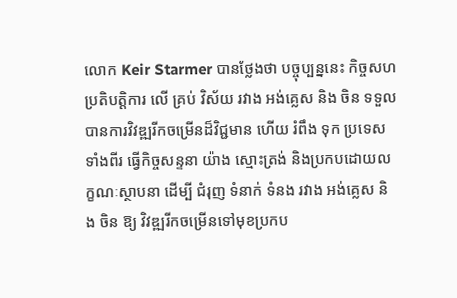លោក Keir Starmer បានថ្លែងថា បច្ចុប្បន្ននេះ កិច្ចសហប្រតិបត្តិការ លើ គ្រប់ វិស័យ រវាង អង់គ្លេស និង ចិន ទទួលបានការវិវឌ្ឍរីកចម្រើនដ៏វិជ្ជមាន ហើយ រំពឹង ទុក ប្រទេស ទាំងពីរ ធ្វើកិច្ចសន្ទនា យ៉ាង ស្មោះត្រង់ និងប្រកបដោយលក្ខណៈស្ថាបនា ដើម្បី ជំរុញ ទំនាក់ ទំនង រវាង អង់គ្លេស និង ចិន ឱ្យ វិវឌ្ឍរីកចម្រើនទៅមុខប្រកប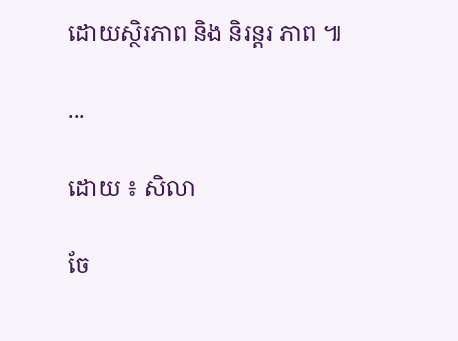ដោយស្ថិរភាព និង និរន្តរ ភាព ៕

...

ដោយ ៖ សិលា

ចែ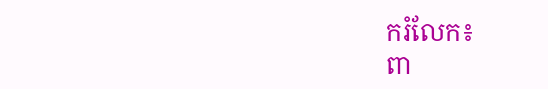ករំលែក៖
ពា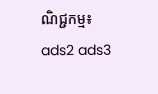ណិជ្ជកម្ម៖
ads2 ads3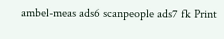ambel-meas ads6 scanpeople ads7 fk Print